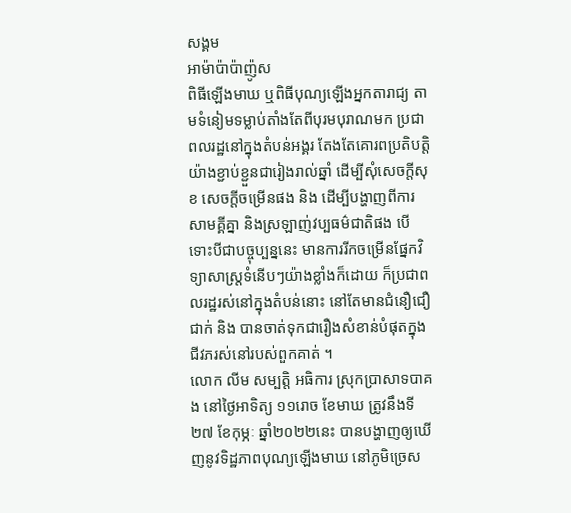សង្គម
អាម៉ាប៉ាប៉ាញ៉ូស
ពិធីឡើងមាឃ ឬពិធីបុណ្យឡើងអ្នកតារាជ្យ តាមទំនៀមទម្លាប់តាំងតែពីបុរមបុរាណមក ប្រជាពលរដ្ឋនៅក្នុងតំបន់អង្គរ តែងតែគោរពប្រតិបត្តិយ៉ាងខ្ជាប់ខ្ជួនជារៀងរាល់ឆ្នាំ ដើម្បីសុំសេចក្តីសុខ សេចក្តីចម្រើនផង និង ដើម្បីបង្ហាញពីការសាមគ្គីគ្នា និងស្រឡាញ់វប្បធម៌ជាតិផង បើទោះបីជាបច្ចុប្បន្ននេះ មានការរីកចម្រើនផ្នែកវិទ្យាសាស្ត្រទំនើបៗយ៉ាងខ្លាំងក៏ដោយ ក៏ប្រជាពលរដ្ឋរស់នៅក្នុងតំបន់នោះ នៅតែមានជំនឿជឿជាក់ និង បានចាត់ទុកជារឿងសំខាន់បំផុតក្នុងជីវភរស់នៅរបស់ពួកគាត់ ។
លោក លីម សម្បត្តិ អធិការ ស្រុកប្រាសាទបាគង នៅថ្ងៃអាទិត្យ ១១រោច ខែមាឃ ត្រូវនឹងទី២៧ ខែកុម្ភៈ ឆ្នាំ២០២២នេះ បានបង្ហាញឲ្យឃើញនូវទិដ្ឋភាពបុណ្យឡើងមាឃ នៅភូមិច្រេស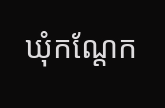ឃុំកណ្តែក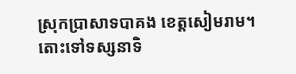ស្រុកប្រាសាទបាគង ខេត្តសៀមរាម។ តោះទៅទស្សនាទិ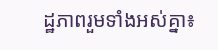ដ្ឋភាពរួមទាំងអស់គ្នា៖